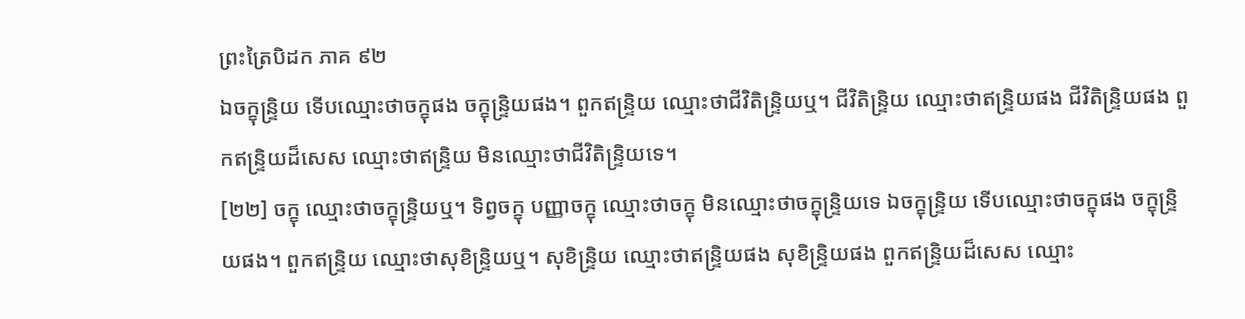ព្រះត្រៃបិដក ភាគ ៩២
ឯចក្ខុន្ទ្រិយ ទើបឈ្មោះថាចក្ខុផង ចក្ខុន្ទ្រិយផង។ ពួកឥន្ទ្រិយ ឈ្មោះថាជីវិតិន្ទ្រិយឬ។ ជីវិតិន្ទ្រិយ ឈ្មោះថាឥន្ទ្រិយផង ជីវិតិន្ទ្រិយផង ពួកឥន្ទ្រិយដ៏សេស ឈ្មោះថាឥន្ទ្រិយ មិនឈ្មោះថាជីវិតិន្ទ្រិយទេ។
[២២] ចក្ខុ ឈ្មោះថាចក្ខុន្ទ្រិយឬ។ ទិព្វចក្ខុ បញ្ញាចក្ខុ ឈ្មោះថាចក្ខុ មិនឈ្មោះថាចក្ខុន្ទ្រិយទេ ឯចក្ខុន្ទ្រិយ ទើបឈ្មោះថាចក្ខុផង ចក្ខុន្ទ្រិយផង។ ពួកឥន្ទ្រិយ ឈ្មោះថាសុខិន្ទ្រិយឬ។ សុខិន្ទ្រិយ ឈ្មោះថាឥន្ទ្រិយផង សុខិន្ទ្រិយផង ពួកឥន្ទ្រិយដ៏សេស ឈ្មោះ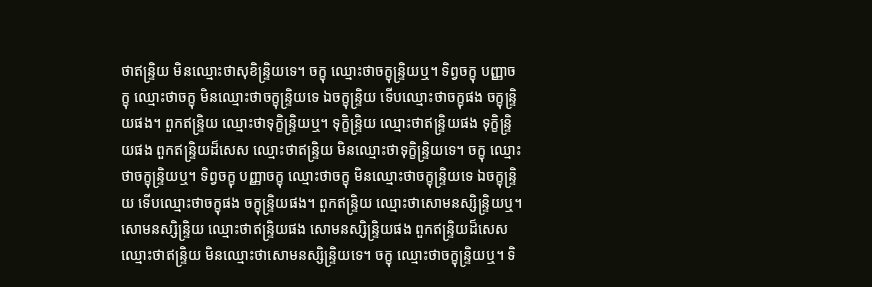ថាឥន្ទ្រិយ មិនឈ្មោះថាសុខិន្ទ្រិយទេ។ ចក្ខុ ឈ្មោះថាចក្ខុន្ទ្រិយឬ។ ទិព្វចក្ខុ បញ្ញាចក្ខុ ឈ្មោះថាចក្ខុ មិនឈ្មោះថាចក្ខុន្ទ្រិយទេ ឯចក្ខុន្ទ្រិយ ទើបឈ្មោះថាចក្ខុផង ចក្ខុន្ទ្រិយផង។ ពួកឥន្ទ្រិយ ឈ្មោះថាទុក្ខិន្ទ្រិយឬ។ ទុក្ខិន្ទ្រិយ ឈ្មោះថាឥន្ទ្រិយផង ទុក្ខិន្ទ្រិយផង ពួកឥន្ទ្រិយដ៏សេស ឈ្មោះថាឥន្ទ្រិយ មិនឈ្មោះថាទុក្ខិន្ទ្រិយទេ។ ចក្ខុ ឈ្មោះថាចក្ខុន្ទ្រិយឬ។ ទិព្វចក្ខុ បញ្ញាចក្ខុ ឈ្មោះថាចក្ខុ មិនឈ្មោះថាចក្ខុន្ទ្រិយទេ ឯចក្ខុន្ទ្រិយ ទើបឈ្មោះថាចក្ខុផង ចក្ខុន្ទ្រិយផង។ ពួកឥន្ទ្រិយ ឈ្មោះថាសោមនស្សិន្ទ្រិយឬ។ សោមនស្សិន្ទ្រិយ ឈ្មោះថាឥន្ទ្រិយផង សោមនស្សិន្ទ្រិយផង ពួកឥន្ទ្រិយដ៏សេស ឈ្មោះថាឥន្ទ្រិយ មិនឈ្មោះថាសោមនស្សិន្ទ្រិយទេ។ ចក្ខុ ឈ្មោះថាចក្ខុន្ទ្រិយឬ។ ទិ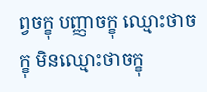ព្វចក្ខុ បញ្ញាចក្ខុ ឈ្មោះថាចក្ខុ មិនឈ្មោះថាចក្ខុ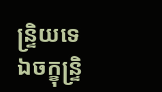ន្ទ្រិយទេ ឯចក្ខុន្ទ្រិ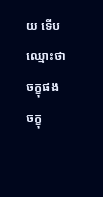យ ទើបឈ្មោះថាចក្ខុផង ចក្ខុ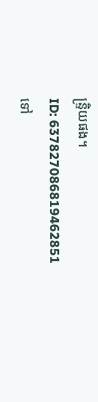ន្ទ្រិយផង។
ID: 637827086819462851
ទៅ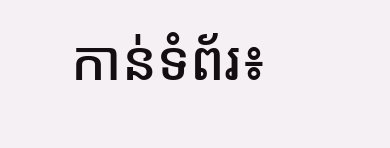កាន់ទំព័រ៖